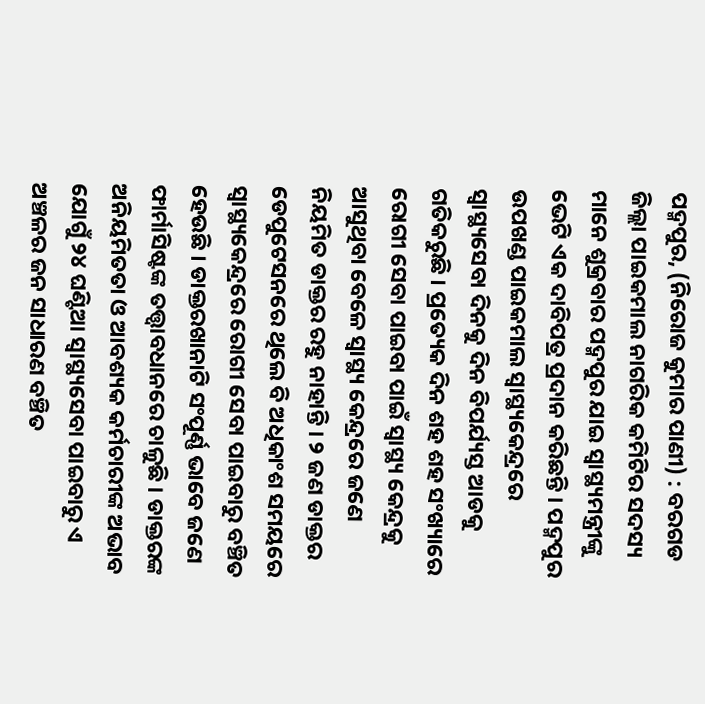ପଦ୍ମପୁର, (ନିରୋଜ କୁମାର ପାଣୀ) : ବରଗଡ ଜିଲ୍ଲା ପାଇକମାଲ ନାଗରିକ କମିଟିର ସଦସ୍ୟ ମାନେ ଶୁକ୍ରବାର ପଦ୍ମପୁର ଯାଇ ସ୍ୱାସ୍ଥ୍ୟମନ୍ତ୍ରୀଙ୍କୁ ଭେଟି ଏକ ଦାବିପତ୍ର ପ୍ରଦାନ କରିଛନ୍ତି । ପଦ୍ମପୁର ଉପଖଣ୍ଡ ପାଇକମାଲ ସ୍ୱାସ୍ଥ୍ୟକେନ୍ଦ୍ରରେ ସ୍ୱାସ୍ଥ୍ୟସେବା ଦିନକୁ ଦିନ ବିପର୍ଯ୍ୟସ୍ତ ଆଡକୁ ଗତିକରୁଛି । ପ୍ରତ୍ୟେକ ଦିନ ଶହ ଶହ ସଂଖ୍ୟାରେ ରୋଗୀ ସେବା ପାଇବା ପାଇଁ ସ୍ୱାସ୍ଥ୍ୟ କେନ୍ଦ୍ରକୁ ଆସୁଥିବା ବେଳେ ସ୍ୱାସ୍ଥ୍ୟ କେନ୍ଦ୍ରରେ ଜଣେ ନିୟମିତ ଡାକ୍ତର ରହୁ ନାହାନ୍ତି । ୨ ଜଣ ଡାକ୍ତର ଡେପୁଟେସନରେ ଥିଲେ ବି ଅଧିକାଂଶ ସମୟରେ ସ୍ୱାସ୍ଥ୍ୟକେନ୍ଦ୍ରରେ ରୋଗୀ ସେବା ପାଇବାରୁ ବଞ୍ଚିତ ହେଉଛି । ଡାକ୍ତରଖାନାଟି ସଂପୂର୍ଣ୍ଣ ଭାବେ ଜଣେ ଫାର୍ମାସିଷ୍ଟଙ୍କ ତତ୍ତ୍ଵାବଧାନରେ ଚାଳୁଛି । ଡାକ୍ତରଙ୍କ ଅନିୟମିତତା ଓ ଆବଶ୍ୟକ କର୍ମଚାରୀଙ୍କ ଅଭାବ ଯୋଗୁଁ ୨୪ ଘଣ୍ଟିଆ ସ୍ୱାସ୍ଥ୍ୟସେବା ପାଇବାରୁ ଏ ଅଞ୍ଚଳର ଜନ ସାଧାରଣ ବଞ୍ଚିତ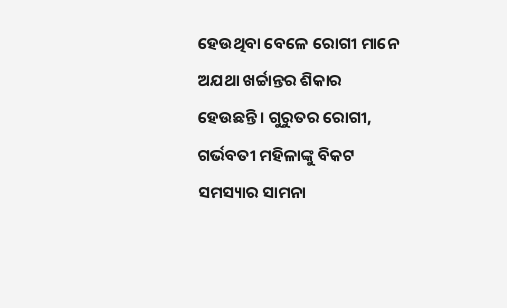ହେଉଥିବା ବେଳେ ରୋଗୀ ମାନେ ଅଯଥା ଖର୍ଚ୍ଚାନ୍ତର ଶିକାର ହେଉଛନ୍ତି । ଗୁରୁତର ରୋଗୀ, ଗର୍ଭବତୀ ମହିଳାଙ୍କୁ ବିକଟ ସମସ୍ୟାର ସାମନା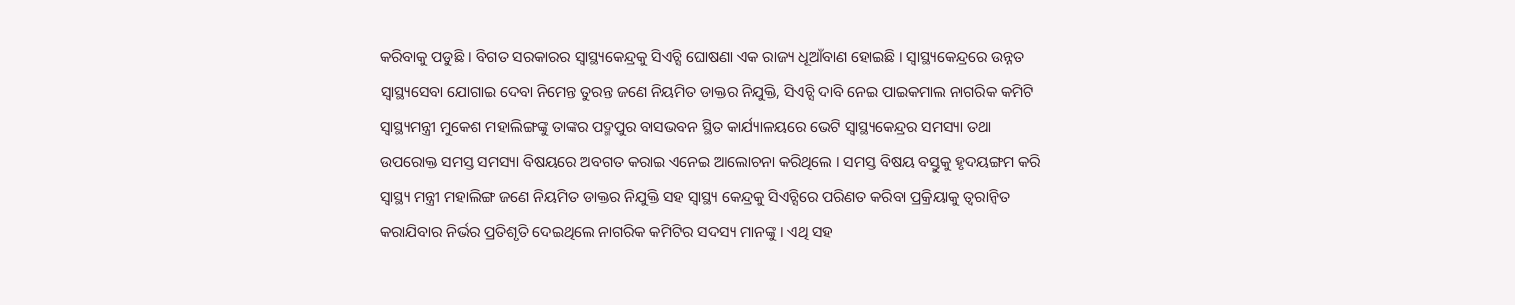କରିବାକୁ ପଡୁଛି । ବିଗତ ସରକାରର ସ୍ୱାସ୍ଥ୍ୟକେନ୍ଦ୍ରକୁ ସିଏଚ୍ସି ଘୋଷଣା ଏକ ରାଜ୍ୟ ଧୂଆଁବାଣ ହୋଇଛି । ସ୍ୱାସ୍ଥ୍ୟକେନ୍ଦ୍ରରେ ଉନ୍ନତ ସ୍ୱାସ୍ଥ୍ୟସେବା ଯୋଗାଇ ଦେବା ନିମେନ୍ତ ତୁରନ୍ତ ଜଣେ ନିୟମିତ ଡାକ୍ତର ନିଯୁକ୍ତି, ସିଏଚ୍ସି ଦାବି ନେଇ ପାଇକମାଲ ନାଗରିକ କମିଟି ସ୍ୱାସ୍ଥ୍ୟମନ୍ତ୍ରୀ ମୁକେଶ ମହାଲିଙ୍ଗଙ୍କୁ ତାଙ୍କର ପଦ୍ମପୁର ବାସଭବନ ସ୍ଥିତ କାର୍ଯ୍ୟାଳୟରେ ଭେଟି ସ୍ୱାସ୍ଥ୍ୟକେନ୍ଦ୍ରର ସମସ୍ୟା ତଥା ଉପରୋକ୍ତ ସମସ୍ତ ସମସ୍ୟା ବିଷୟରେ ଅବଗତ କରାଇ ଏନେଇ ଆଲୋଚନା କରିଥିଲେ । ସମସ୍ତ ବିଷୟ ବସ୍ତୁକୁ ହୃଦୟଙ୍ଗମ କରି ସ୍ୱାସ୍ଥ୍ୟ ମନ୍ତ୍ରୀ ମହାଲିଙ୍ଗ ଜଣେ ନିୟମିତ ଡାକ୍ତର ନିଯୁକ୍ତି ସହ ସ୍ୱାସ୍ଥ୍ୟ କେନ୍ଦ୍ରକୁ ସିଏଚ୍ସିରେ ପରିଣତ କରିବା ପ୍ରକ୍ରିୟାକୁ ତ୍ୱରାନ୍ୱିତ କରାଯିବାର ନିର୍ଭର ପ୍ରତିଶୃତି ଦେଇଥିଲେ ନାଗରିକ କମିଟିର ସଦସ୍ୟ ମାନଙ୍କୁ । ଏଥି ସହ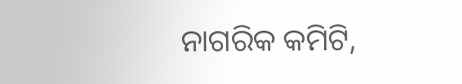ନାଗରିକ କମିଟି,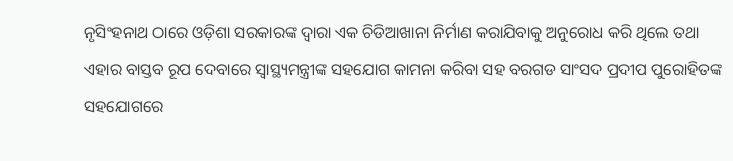ନୃସିଂହନାଥ ଠାରେ ଓଡ଼ିଶା ସରକାରଙ୍କ ଦ୍ୱାରା ଏକ ଚିଡିଆଖାନା ନିର୍ମାଣ କରାଯିବାକୁ ଅନୁରୋଧ କରି ଥିଲେ ତଥା ଏହାର ବାସ୍ତବ ରୂପ ଦେବାରେ ସ୍ୱାସ୍ଥ୍ୟମନ୍ତ୍ରୀଙ୍କ ସହଯୋଗ କାମନା କରିବା ସହ ବରଗଡ ସାଂସଦ ପ୍ରଦୀପ ପୁରୋହିତଙ୍କ ସହଯୋଗରେ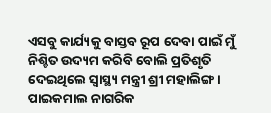ଏସବୁ କାର୍ଯ୍ୟକୁ ବାସ୍ତବ ରୂପ ଦେବା ପାଇଁ ମୁଁ ନିଶ୍ଚିତ ଉଦ୍ୟମ କରିବି ବୋଲି ପ୍ରତିଶୃତି ଦେଇଥିଲେ ସ୍ୱାସ୍ଥ୍ୟ ମନ୍ତ୍ରୀ ଶ୍ରୀ ମହାଲିଙ୍ଗ । ପାଇକମାଲ ନାଗରିକ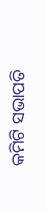କମିଟି ସଭାପତି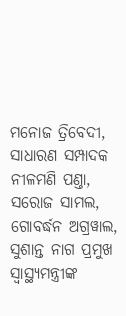ମନୋଜ ତ୍ରିବେଦୀ, ସାଧାରଣ ସମ୍ପାଦକ ନୀଳମଣି ପଣ୍ତା, ସରୋଜ ସାମଲ, ଗୋବର୍ଦ୍ଧନ ଅଗ୍ରୱାଲ, ସୁଶାନ୍ତ ନାଗ ପ୍ରମୁଖ ସ୍ୱାସ୍ଥ୍ୟମନ୍ତ୍ରୀଙ୍କ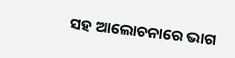ସହ ଆଲୋଚନାରେ ଭାଗ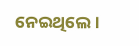ନେଇଥିଲେ ।